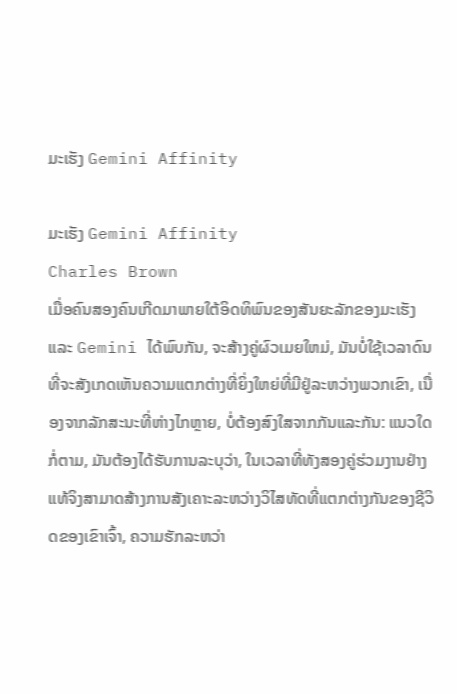ມະເຮັງ Gemini Affinity

ມະເຮັງ Gemini Affinity
Charles Brown
ເມື່ອຄົນສອງຄົນເກີດມາພາຍໃຕ້ອິດທິພົນຂອງສັນຍະລັກຂອງມະເຮັງແລະ Gemini ໄດ້ພົບກັນ, ຈະສ້າງຄູ່ຜົວເມຍໃຫມ່, ມັນບໍ່ໃຊ້ເວລາດົນທີ່ຈະສັງເກດເຫັນຄວາມແຕກຕ່າງທີ່ຍິ່ງໃຫຍ່ທີ່ມີຢູ່ລະຫວ່າງພວກເຂົາ, ເນື່ອງຈາກລັກສະນະທີ່ຫ່າງໄກຫຼາຍ, ບໍ່ຕ້ອງສົງໃສຈາກກັນແລະກັນ: ແນວໃດກໍ່ຕາມ, ມັນຕ້ອງໄດ້ຮັບການລະບຸວ່າ, ໃນເວລາທີ່ທັງສອງຄູ່ຮ່ວມງານຢ່າງແທ້ຈິງສາມາດສ້າງການສັງເຄາະລະຫວ່າງວິໄສທັດທີ່ແຕກຕ່າງກັນຂອງຊີວິດຂອງເຂົາເຈົ້າ, ຄວາມຮັກລະຫວ່າ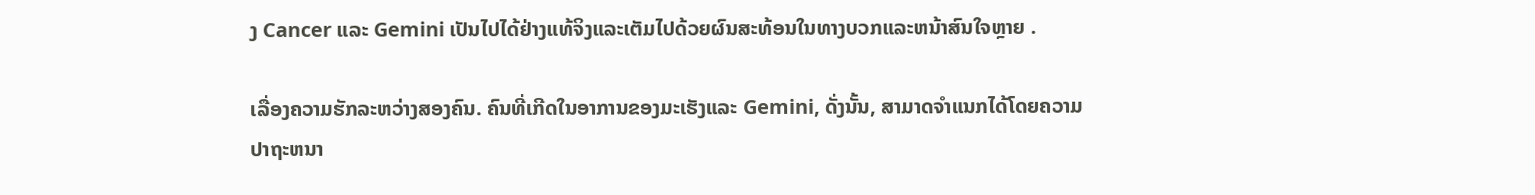ງ Cancer ແລະ Gemini ເປັນໄປໄດ້ຢ່າງແທ້ຈິງແລະເຕັມໄປດ້ວຍຜົນສະທ້ອນໃນທາງບວກແລະຫນ້າສົນໃຈຫຼາຍ .

ເລື່ອງຄວາມຮັກລະຫວ່າງສອງຄົນ. ຄົນທີ່ເກີດໃນອາການຂອງມະເຮັງແລະ Gemini, ດັ່ງນັ້ນ, ສາມາດຈໍາແນກໄດ້ໂດຍຄວາມປາຖະຫນາ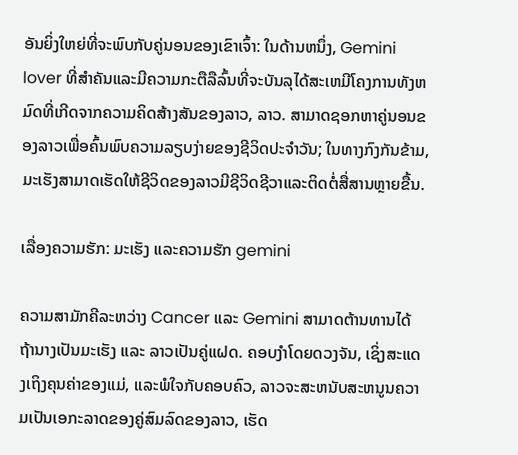ອັນຍິ່ງໃຫຍ່ທີ່ຈະພົບກັບຄູ່ນອນຂອງເຂົາເຈົ້າ: ໃນດ້ານຫນຶ່ງ, Gemini lover ທີ່ສໍາຄັນແລະມີຄວາມກະຕືລືລົ້ນທີ່ຈະບັນລຸໄດ້ສະເຫມີໂຄງການທັງຫມົດທີ່ເກີດຈາກຄວາມຄິດສ້າງສັນຂອງລາວ, ລາວ. ສາມາດຊອກຫາຄູ່ນອນຂອງລາວເພື່ອຄົ້ນພົບຄວາມລຽບງ່າຍຂອງຊີວິດປະຈໍາວັນ; ໃນທາງກົງກັນຂ້າມ, ມະເຮັງສາມາດເຮັດໃຫ້ຊີວິດຂອງລາວມີຊີວິດຊີວາແລະຕິດຕໍ່ສື່ສານຫຼາຍຂື້ນ.

ເລື່ອງຄວາມຮັກ: ມະເຮັງ ແລະຄວາມຮັກ gemini

ຄວາມສາມັກຄີລະຫວ່າງ Cancer ແລະ Gemini ສາມາດຕ້ານທານໄດ້ຖ້ານາງເປັນມະເຮັງ ແລະ ລາວເປັນຄູ່ແຝດ. ຄອບງໍາໂດຍດວງຈັນ, ເຊິ່ງສະແດງເຖິງຄຸນຄ່າຂອງແມ່, ແລະພໍໃຈກັບຄອບຄົວ, ລາວຈະສະຫນັບສະຫນູນຄວາມເປັນເອກະລາດຂອງຄູ່ສົມລົດຂອງລາວ, ເຮັດ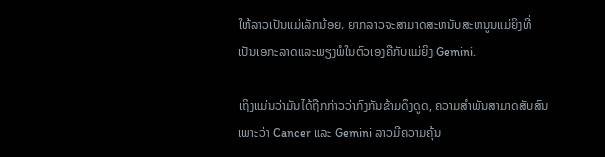ໃຫ້ລາວເປັນແມ່ເລັກນ້ອຍ. ຍາກລາວຈະສາມາດສະຫນັບສະຫນູນແມ່ຍິງທີ່ເປັນເອກະລາດແລະພຽງພໍໃນຕົວເອງຄືກັບແມ່ຍິງ Gemini.

ເຖິງແມ່ນວ່າມັນໄດ້ຖືກກ່າວວ່າກົງກັນຂ້າມດຶງດູດ, ຄວາມສໍາພັນສາມາດສັບສົນເພາະວ່າ Cancer ແລະ Gemini ລາວມີຄວາມຄຸ້ນ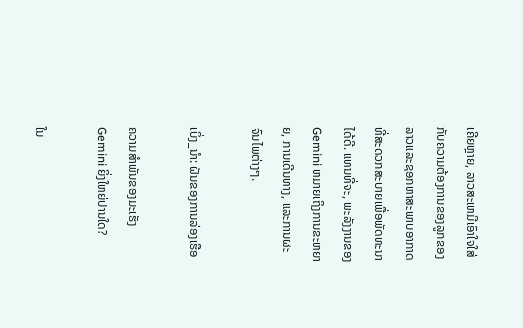ເຄີຍຫຼາຍ, ລາວສະເຫມີເອົາໃຈໃສ່ກັບຄວາມຕ້ອງການຂອງລູກຂອງລາວແລະຊອກຫາສະພາບອາກາດທີ່ສະດວກສະບາຍເພື່ອພັດທະນາໄດ້ດີ. ແທນທີ່ຈະ, ພະລັງງານຂອງ Gemini ຫມາຍເຖິງການຂະຫຍາຍ, ການເດີນທາງ, ແລະການຜະຈົນໄພຕ່າງໆ.

ເບິ່ງ_ນຳ: ຝັນຂອງການລ່ອງເຮືອ

ຄວາມສຳພັນຂອງມະເຮັງ Gemini ຍິ່ງໃຫຍ່ປານໃດ?

ໃນ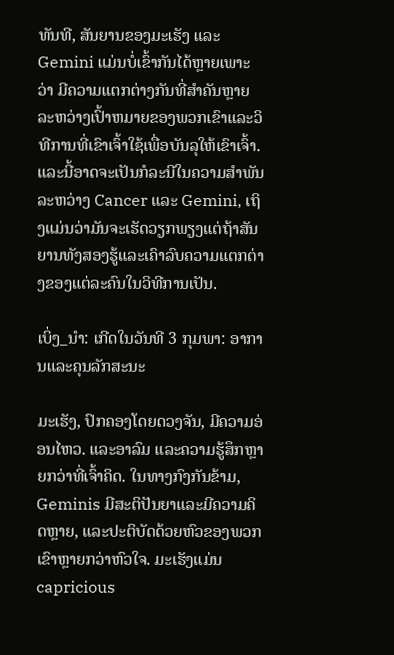ທັນທີ, ສັນຍານຂອງມະເຮັງ ແລະ Gemini ແມ່ນບໍ່ເຂົ້າກັນໄດ້ຫຼາຍເພາະວ່າ ມີຄວາມແຕກຕ່າງກັນທີ່ສໍາຄັນຫຼາຍລະຫວ່າງເປົ້າຫມາຍຂອງພວກເຂົາແລະວິທີການທີ່ເຂົາເຈົ້າໃຊ້ເພື່ອບັນລຸໃຫ້ເຂົາເຈົ້າ. ແລະນີ້ອາດຈະເປັນກໍລະນີໃນຄວາມສໍາພັນລະຫວ່າງ Cancer ແລະ Gemini, ເຖິງແມ່ນວ່າມັນຈະເຮັດວຽກພຽງແຕ່ຖ້າສັນຍານທັງສອງຮູ້ແລະເຄົາລົບຄວາມແຕກຕ່າງຂອງແຕ່ລະຄົນໃນວິທີການເປັນ.

ເບິ່ງ_ນຳ: ເກີດໃນວັນທີ 3 ກຸມພາ: ອາການແລະຄຸນລັກສະນະ

ມະເຮັງ, ປົກຄອງໂດຍດວງຈັນ, ມີຄວາມອ່ອນໄຫວ. ແລະອາລົມ ແລະຄວາມຮູ້ສຶກຫຼາຍກວ່າທີ່ເຈົ້າຄິດ. ໃນທາງກົງກັນຂ້າມ, Geminis ມີສະຕິປັນຍາແລະມີຄວາມຄິດຫຼາຍ, ແລະປະຕິບັດດ້ວຍຫົວຂອງພວກເຂົາຫຼາຍກວ່າຫົວໃຈ. ມະເຮັງແມ່ນ capricious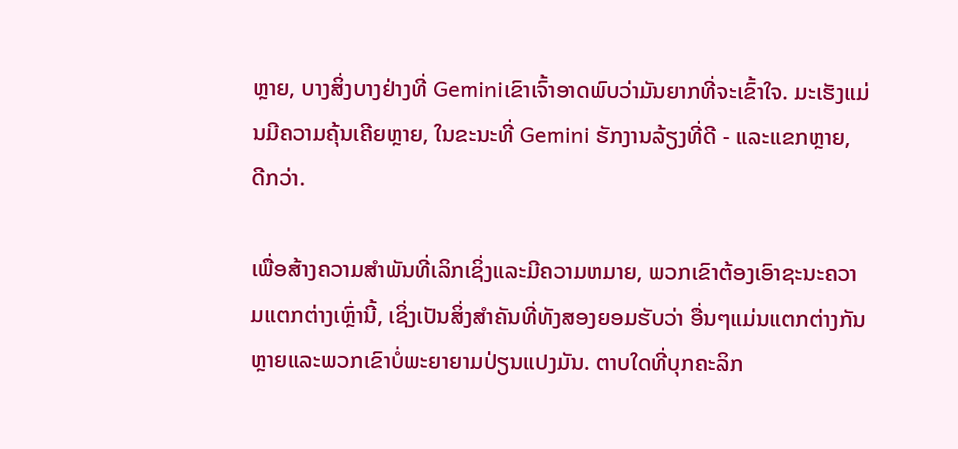ຫຼາຍ, ບາງສິ່ງບາງຢ່າງທີ່ Geminiເຂົາເຈົ້າອາດພົບວ່າມັນຍາກທີ່ຈະເຂົ້າໃຈ. ມະເຮັງແມ່ນມີຄວາມຄຸ້ນເຄີຍຫຼາຍ, ໃນຂະນະທີ່ Gemini ຮັກງານລ້ຽງທີ່ດີ - ແລະແຂກຫຼາຍ, ດີກວ່າ.

ເພື່ອສ້າງຄວາມສໍາພັນທີ່ເລິກເຊິ່ງແລະມີຄວາມຫມາຍ, ພວກເຂົາຕ້ອງເອົາຊະນະຄວາມແຕກຕ່າງເຫຼົ່ານີ້, ເຊິ່ງເປັນສິ່ງສໍາຄັນທີ່ທັງສອງຍອມຮັບວ່າ ອື່ນໆແມ່ນແຕກຕ່າງກັນຫຼາຍແລະພວກເຂົາບໍ່ພະຍາຍາມປ່ຽນແປງມັນ. ຕາບໃດທີ່ບຸກຄະລິກ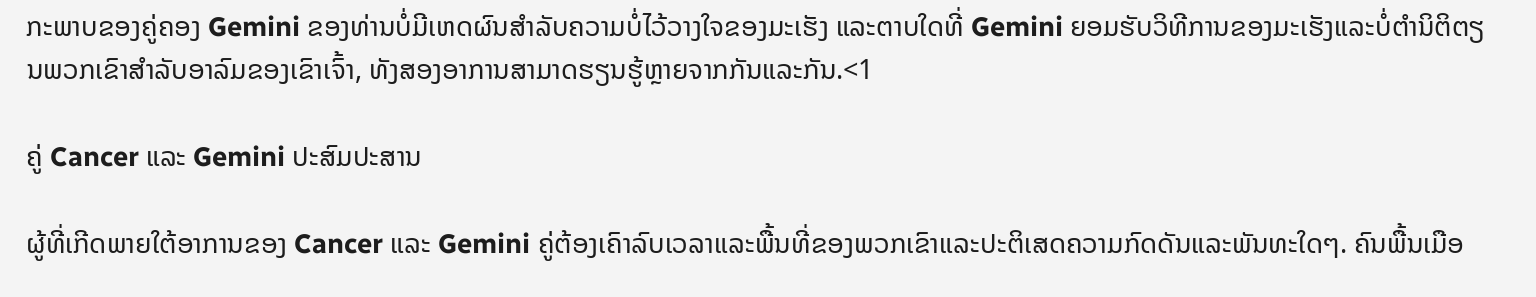ກະພາບຂອງຄູ່ຄອງ Gemini ຂອງທ່ານບໍ່ມີເຫດຜົນສໍາລັບຄວາມບໍ່ໄວ້ວາງໃຈຂອງມະເຮັງ ແລະຕາບໃດທີ່ Gemini ຍອມຮັບວິທີການຂອງມະເຮັງແລະບໍ່ຕໍານິຕິຕຽນພວກເຂົາສໍາລັບອາລົມຂອງເຂົາເຈົ້າ, ທັງສອງອາການສາມາດຮຽນຮູ້ຫຼາຍຈາກກັນແລະກັນ.<1

ຄູ່ Cancer ແລະ Gemini ປະສົມປະສານ

ຜູ້ທີ່ເກີດພາຍໃຕ້ອາການຂອງ Cancer ແລະ Gemini ຄູ່ຕ້ອງເຄົາລົບເວລາແລະພື້ນທີ່ຂອງພວກເຂົາແລະປະຕິເສດຄວາມກົດດັນແລະພັນທະໃດໆ. ຄົນພື້ນເມືອ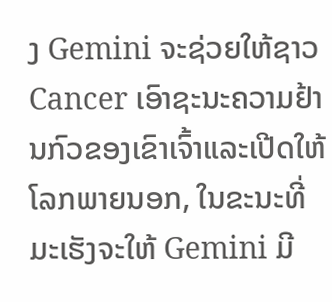ງ Gemini ຈະຊ່ວຍໃຫ້ຊາວ Cancer ເອົາຊະນະຄວາມຢ້ານກົວຂອງເຂົາເຈົ້າແລະເປີດໃຫ້ໂລກພາຍນອກ, ໃນຂະນະທີ່ມະເຮັງຈະໃຫ້ Gemini ມີ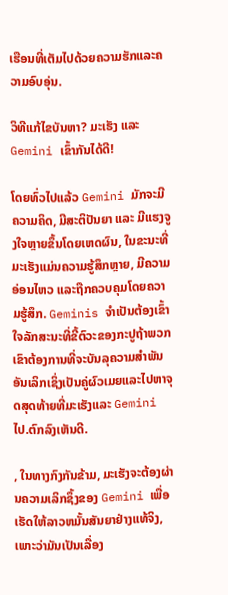ເຮືອນທີ່ເຕັມໄປດ້ວຍຄວາມຮັກແລະຄວາມອົບອຸ່ນ.

ວິທີແກ້ໄຂບັນຫາ? ມະເຮັງ ແລະ Gemini ເຂົ້າກັນໄດ້ດີ!

ໂດຍທົ່ວໄປແລ້ວ Gemini ມັກຈະມີຄວາມຄິດ, ມີສະຕິປັນຍາ ແລະ ມີແຮງຈູງໃຈຫຼາຍຂຶ້ນໂດຍເຫດຜົນ, ໃນຂະນະທີ່ມະເຮັງແມ່ນຄວາມຮູ້ສຶກຫຼາຍ, ມີຄວາມອ່ອນໄຫວ ແລະຖືກຄວບຄຸມໂດຍຄວາມຮູ້ສຶກ. Geminis ຈໍາເປັນຕ້ອງເຂົ້າໃຈລັກສະນະທີ່ຂີ້ຕົວະຂອງກະປູຖ້າພວກເຂົາຕ້ອງການທີ່ຈະບັນລຸຄວາມສໍາພັນອັນເລິກເຊິ່ງເປັນຄູ່ຜົວເມຍແລະໄປຫາຈຸດສຸດທ້າຍທີ່ມະເຮັງແລະ Gemini ໄປ.ຕົກລົງເຫັນດີ.

, ໃນທາງກົງກັນຂ້າມ, ມະເຮັງຈະຕ້ອງຜ່ານຄວາມເລິກຊຶ້ງຂອງ Gemini ເພື່ອເຮັດໃຫ້ລາວຫມັ້ນສັນຍາຢ່າງແທ້ຈິງ, ເພາະວ່າມັນເປັນເລື່ອງ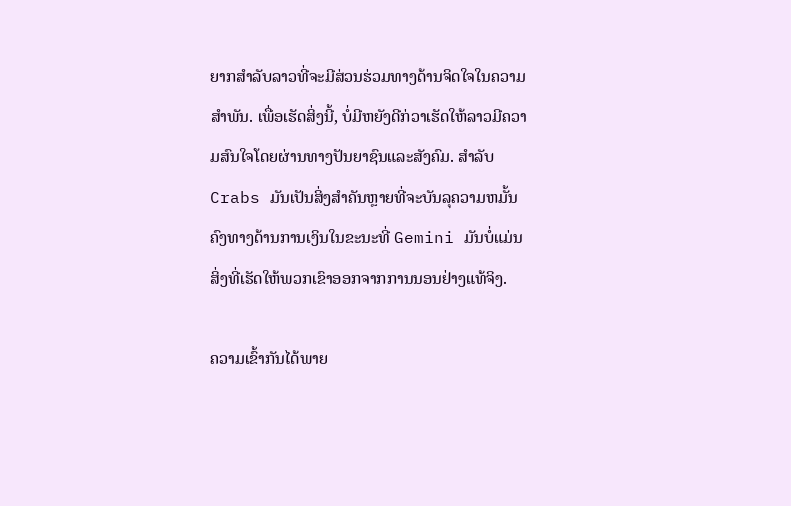ຍາກສໍາລັບລາວທີ່ຈະມີສ່ວນຮ່ວມທາງດ້ານຈິດໃຈໃນຄວາມສໍາພັນ. ເພື່ອເຮັດສິ່ງນີ້, ບໍ່ມີຫຍັງດີກ່ວາເຮັດໃຫ້ລາວມີຄວາມສົນໃຈໂດຍຜ່ານທາງປັນຍາຊົນແລະສັງຄົມ. ສໍາລັບ Crabs ມັນເປັນສິ່ງສໍາຄັນຫຼາຍທີ່ຈະບັນລຸຄວາມຫມັ້ນຄົງທາງດ້ານການເງິນໃນຂະນະທີ່ Gemini ມັນບໍ່ແມ່ນສິ່ງທີ່ເຮັດໃຫ້ພວກເຂົາອອກຈາກການນອນຢ່າງແທ້ຈິງ.

ຄວາມເຂົ້າກັນໄດ້ພາຍ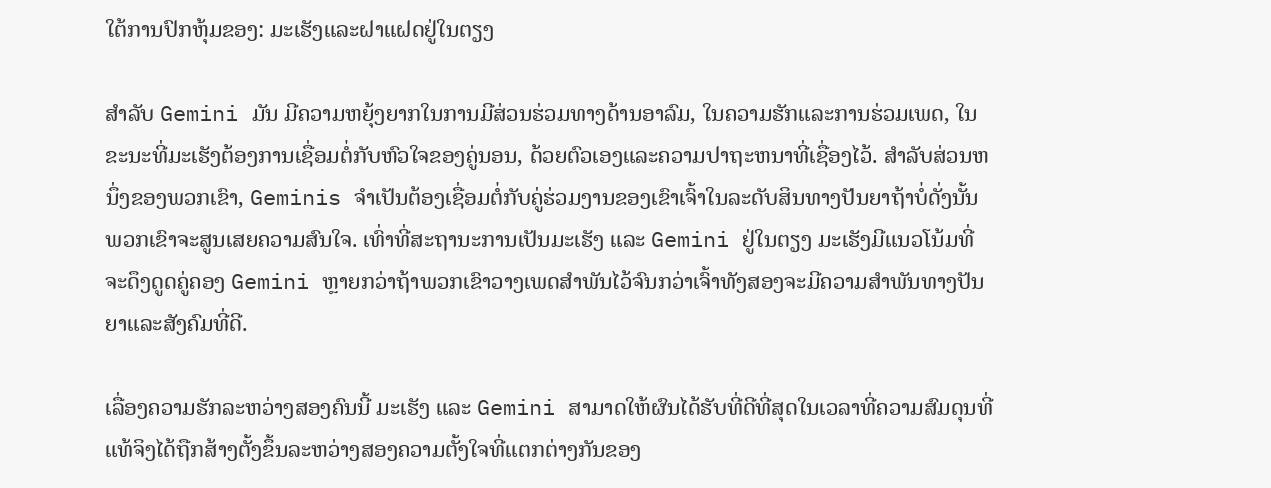ໃຕ້ການປົກຫຸ້ມຂອງ: ມະເຮັງແລະຝາແຝດຢູ່ໃນຕຽງ

ສໍາລັບ Gemini ມັນ ມີຄວາມຫຍຸ້ງຍາກໃນການມີສ່ວນຮ່ວມທາງດ້ານອາລົມ, ໃນຄວາມຮັກແລະການຮ່ວມເພດ, ໃນຂະນະທີ່ມະເຮັງຕ້ອງການເຊື່ອມຕໍ່ກັບຫົວໃຈຂອງຄູ່ນອນ, ດ້ວຍຕົວເອງແລະຄວາມປາຖະຫນາທີ່ເຊື່ອງໄວ້. ສໍາລັບສ່ວນຫນຶ່ງຂອງພວກເຂົາ, Geminis ຈໍາເປັນຕ້ອງເຊື່ອມຕໍ່ກັບຄູ່ຮ່ວມງານຂອງເຂົາເຈົ້າໃນລະດັບສິນທາງປັນຍາຖ້າບໍ່ດັ່ງນັ້ນພວກເຂົາຈະສູນເສຍຄວາມສົນໃຈ. ເທົ່າທີ່ສະຖານະການເປັນມະເຮັງ ແລະ Gemini ຢູ່ໃນຕຽງ ມະເຮັງມີແນວໂນ້ມທີ່ຈະດຶງດູດຄູ່ຄອງ Gemini ຫຼາຍກວ່າຖ້າພວກເຂົາວາງເພດສໍາພັນໄວ້ຈົນກວ່າເຈົ້າທັງສອງຈະມີຄວາມສໍາພັນທາງປັນຍາແລະສັງຄົມທີ່ດີ.

ເລື່ອງຄວາມຮັກລະຫວ່າງສອງຄົນນີ້ ມະເຮັງ ແລະ Gemini ສາມາດໃຫ້ຜົນໄດ້ຮັບທີ່ດີທີ່ສຸດໃນເວລາທີ່ຄວາມສົມດຸນທີ່ແທ້ຈິງໄດ້ຖືກສ້າງຕັ້ງຂຶ້ນລະຫວ່າງສອງຄວາມຕັ້ງໃຈທີ່ແຕກຕ່າງກັນຂອງ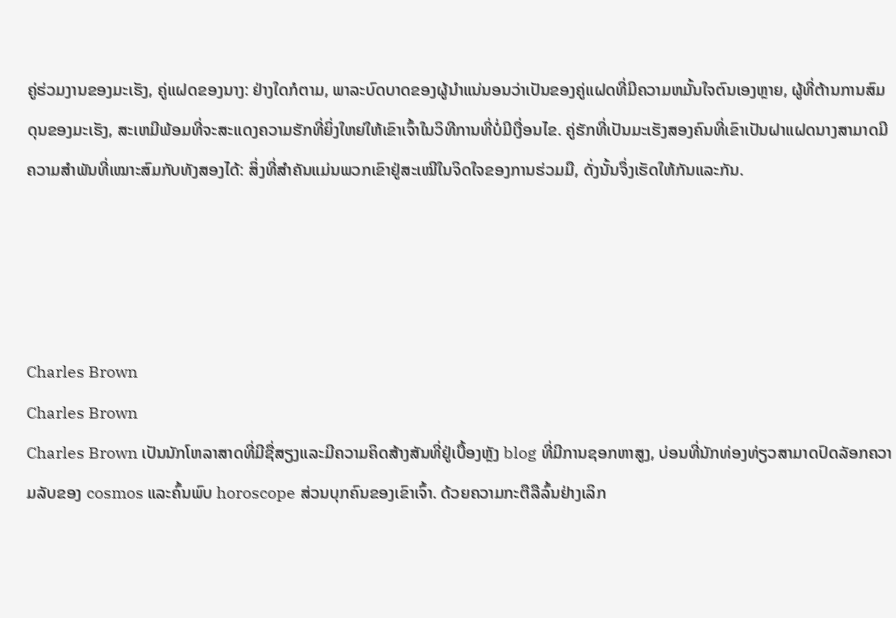ຄູ່ຮ່ວມງານຂອງມະເຮັງ, ຄູ່ແຝດຂອງນາງ: ຢ່າງໃດກໍຕາມ, ພາລະບົດບາດຂອງຜູ້ນໍາແນ່ນອນວ່າເປັນຂອງຄູ່ແຝດທີ່ມີຄວາມຫມັ້ນໃຈຕົນເອງຫຼາຍ, ຜູ້ທີ່ຕ້ານການສົມດຸນຂອງມະເຮັງ, ສະເຫມີພ້ອມທີ່ຈະສະແດງຄວາມຮັກທີ່ຍິ່ງໃຫຍ່ໃຫ້ເຂົາເຈົ້າໃນວິທີການທີ່ບໍ່ມີເງື່ອນໄຂ. ຄູ່ຮັກທີ່ເປັນມະເຮັງສອງຄົນທີ່ເຂົາເປັນຝາແຝດນາງສາມາດມີຄວາມສໍາພັນທີ່ເໝາະສົມກັບທັງສອງໄດ້: ສິ່ງທີ່ສໍາຄັນແມ່ນພວກເຂົາຢູ່ສະເໝີໃນຈິດໃຈຂອງການຮ່ວມມື, ດັ່ງນັ້ນຈຶ່ງເຮັດໃຫ້ກັນແລະກັນ.




Charles Brown
Charles Brown
Charles Brown ເປັນນັກໂຫລາສາດທີ່ມີຊື່ສຽງແລະມີຄວາມຄິດສ້າງສັນທີ່ຢູ່ເບື້ອງຫຼັງ blog ທີ່ມີການຊອກຫາສູງ, ບ່ອນທີ່ນັກທ່ອງທ່ຽວສາມາດປົດລັອກຄວາມລັບຂອງ cosmos ແລະຄົ້ນພົບ horoscope ສ່ວນບຸກຄົນຂອງເຂົາເຈົ້າ. ດ້ວຍຄວາມກະຕືລືລົ້ນຢ່າງເລິກ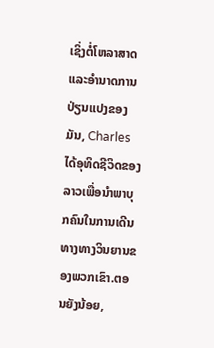ເຊິ່ງຕໍ່ໂຫລາສາດແລະອໍານາດການປ່ຽນແປງຂອງມັນ, Charles ໄດ້ອຸທິດຊີວິດຂອງລາວເພື່ອນໍາພາບຸກຄົນໃນການເດີນທາງທາງວິນຍານຂອງພວກເຂົາ.ຕອນຍັງນ້ອຍ,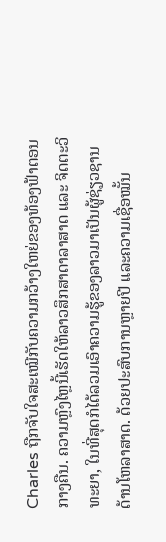Charles ຖືກຈັບໃຈສະເໝີກັບຄວາມກວ້າງໃຫຍ່ຂອງທ້ອງຟ້າຕອນກາງຄືນ. ຄວາມຫຼົງໄຫຼນີ້ເຮັດໃຫ້ລາວສຶກສາດາລາສາດ ແລະ ຈິດຕະວິທະຍາ, ໃນທີ່ສຸດກໍໄດ້ລວມເອົາຄວາມຮູ້ຂອງລາວມາເປັນຜູ້ຊ່ຽວຊານດ້ານໂຫລາສາດ. ດ້ວຍປະສົບການຫຼາຍປີ ແລະຄວາມເຊື່ອໝັ້ນ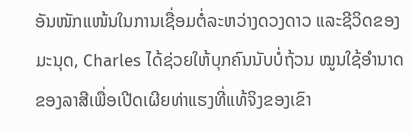ອັນໜັກແໜ້ນໃນການເຊື່ອມຕໍ່ລະຫວ່າງດວງດາວ ແລະຊີວິດຂອງມະນຸດ, Charles ໄດ້ຊ່ວຍໃຫ້ບຸກຄົນນັບບໍ່ຖ້ວນ ໝູນໃຊ້ອຳນາດຂອງລາສີເພື່ອເປີດເຜີຍທ່າແຮງທີ່ແທ້ຈິງຂອງເຂົາ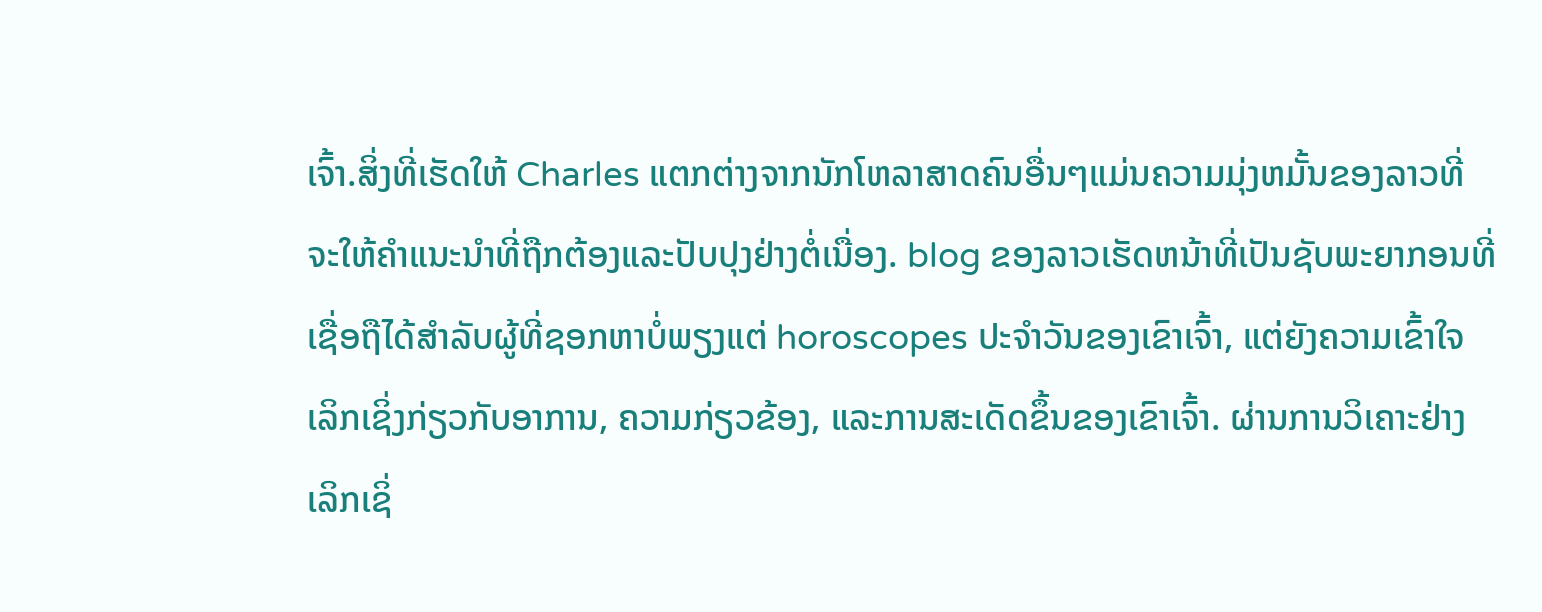ເຈົ້າ.ສິ່ງທີ່ເຮັດໃຫ້ Charles ແຕກຕ່າງຈາກນັກໂຫລາສາດຄົນອື່ນໆແມ່ນຄວາມມຸ່ງຫມັ້ນຂອງລາວທີ່ຈະໃຫ້ຄໍາແນະນໍາທີ່ຖືກຕ້ອງແລະປັບປຸງຢ່າງຕໍ່ເນື່ອງ. blog ຂອງລາວເຮັດຫນ້າທີ່ເປັນຊັບພະຍາກອນທີ່ເຊື່ອຖືໄດ້ສໍາລັບຜູ້ທີ່ຊອກຫາບໍ່ພຽງແຕ່ horoscopes ປະຈໍາວັນຂອງເຂົາເຈົ້າ, ແຕ່ຍັງຄວາມເຂົ້າໃຈເລິກເຊິ່ງກ່ຽວກັບອາການ, ຄວາມກ່ຽວຂ້ອງ, ແລະການສະເດັດຂຶ້ນຂອງເຂົາເຈົ້າ. ຜ່ານການວິເຄາະຢ່າງເລິກເຊິ່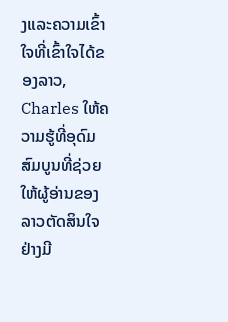ງແລະຄວາມເຂົ້າໃຈທີ່ເຂົ້າໃຈໄດ້ຂອງລາວ, Charles ໃຫ້ຄວາມຮູ້ທີ່ອຸດົມສົມບູນທີ່ຊ່ວຍໃຫ້ຜູ້ອ່ານຂອງລາວຕັດສິນໃຈຢ່າງມີ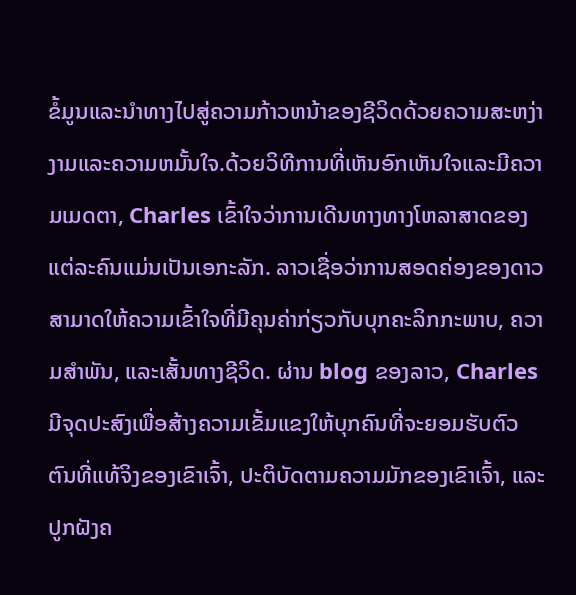ຂໍ້ມູນແລະນໍາທາງໄປສູ່ຄວາມກ້າວຫນ້າຂອງຊີວິດດ້ວຍຄວາມສະຫງ່າງາມແລະຄວາມຫມັ້ນໃຈ.ດ້ວຍວິທີການທີ່ເຫັນອົກເຫັນໃຈແລະມີຄວາມເມດຕາ, Charles ເຂົ້າໃຈວ່າການເດີນທາງທາງໂຫລາສາດຂອງແຕ່ລະຄົນແມ່ນເປັນເອກະລັກ. ລາວເຊື່ອວ່າການສອດຄ່ອງຂອງດາວສາມາດໃຫ້ຄວາມເຂົ້າໃຈທີ່ມີຄຸນຄ່າກ່ຽວກັບບຸກຄະລິກກະພາບ, ຄວາມສໍາພັນ, ແລະເສັ້ນທາງຊີວິດ. ຜ່ານ blog ຂອງລາວ, Charles ມີຈຸດປະສົງເພື່ອສ້າງຄວາມເຂັ້ມແຂງໃຫ້ບຸກຄົນທີ່ຈະຍອມຮັບຕົວຕົນທີ່ແທ້ຈິງຂອງເຂົາເຈົ້າ, ປະຕິບັດຕາມຄວາມມັກຂອງເຂົາເຈົ້າ, ແລະປູກຝັງຄ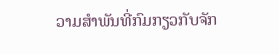ວາມສໍາພັນທີ່ກົມກຽວກັບຈັກ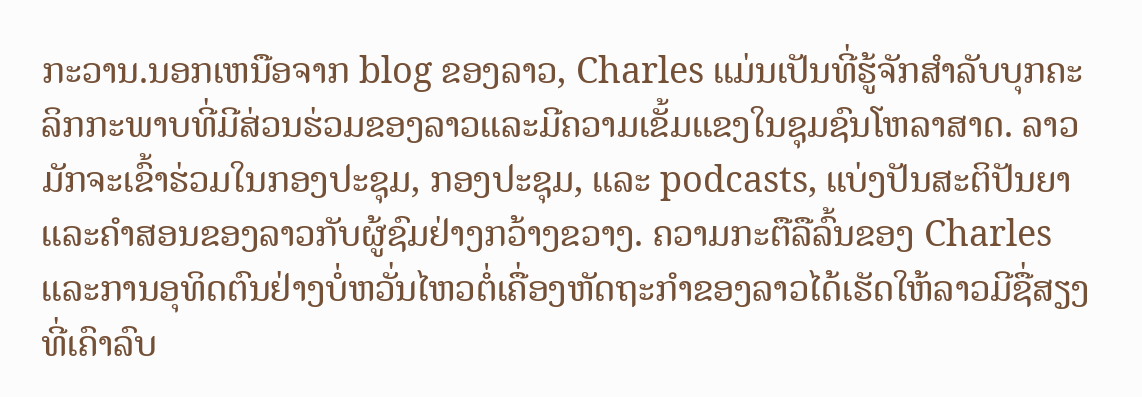ກະວານ.ນອກເຫນືອຈາກ blog ຂອງລາວ, Charles ແມ່ນເປັນທີ່ຮູ້ຈັກສໍາລັບບຸກຄະລິກກະພາບທີ່ມີສ່ວນຮ່ວມຂອງລາວແລະມີຄວາມເຂັ້ມແຂງໃນຊຸມຊົນໂຫລາສາດ. ລາວມັກຈະເຂົ້າຮ່ວມໃນກອງປະຊຸມ, ກອງປະຊຸມ, ແລະ podcasts, ແບ່ງປັນສະຕິປັນຍາແລະຄໍາສອນຂອງລາວກັບຜູ້ຊົມຢ່າງກວ້າງຂວາງ. ຄວາມກະຕືລືລົ້ນຂອງ Charles ແລະການອຸທິດຕົນຢ່າງບໍ່ຫວັ່ນໄຫວຕໍ່ເຄື່ອງຫັດຖະກໍາຂອງລາວໄດ້ເຮັດໃຫ້ລາວມີຊື່ສຽງທີ່ເຄົາລົບ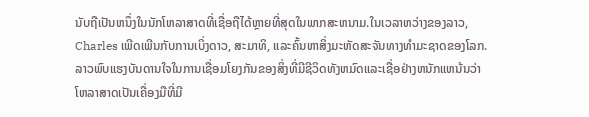ນັບຖືເປັນຫນຶ່ງໃນນັກໂຫລາສາດທີ່ເຊື່ອຖືໄດ້ຫຼາຍທີ່ສຸດໃນພາກສະຫນາມ.ໃນເວລາຫວ່າງຂອງລາວ, Charles ເພີດເພີນກັບການເບິ່ງດາວ, ສະມາທິ, ແລະຄົ້ນຫາສິ່ງມະຫັດສະຈັນທາງທໍາມະຊາດຂອງໂລກ. ລາວພົບແຮງບັນດານໃຈໃນການເຊື່ອມໂຍງກັນຂອງສິ່ງທີ່ມີຊີວິດທັງຫມົດແລະເຊື່ອຢ່າງຫນັກແຫນ້ນວ່າໂຫລາສາດເປັນເຄື່ອງມືທີ່ມີ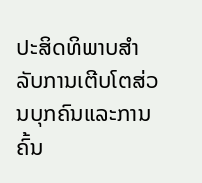ປະສິດທິພາບສໍາລັບການເຕີບໂຕສ່ວນບຸກຄົນແລະການຄົ້ນ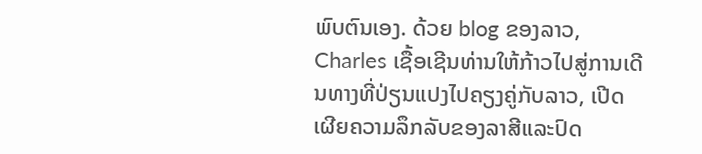ພົບຕົນເອງ. ດ້ວຍ blog ຂອງລາວ, Charles ເຊື້ອເຊີນທ່ານໃຫ້ກ້າວໄປສູ່ການເດີນທາງທີ່ປ່ຽນແປງໄປຄຽງຄູ່ກັບລາວ, ເປີດເຜີຍຄວາມລຶກລັບຂອງລາສີແລະປົດ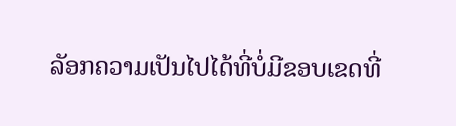ລັອກຄວາມເປັນໄປໄດ້ທີ່ບໍ່ມີຂອບເຂດທີ່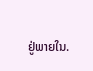ຢູ່ພາຍໃນ.